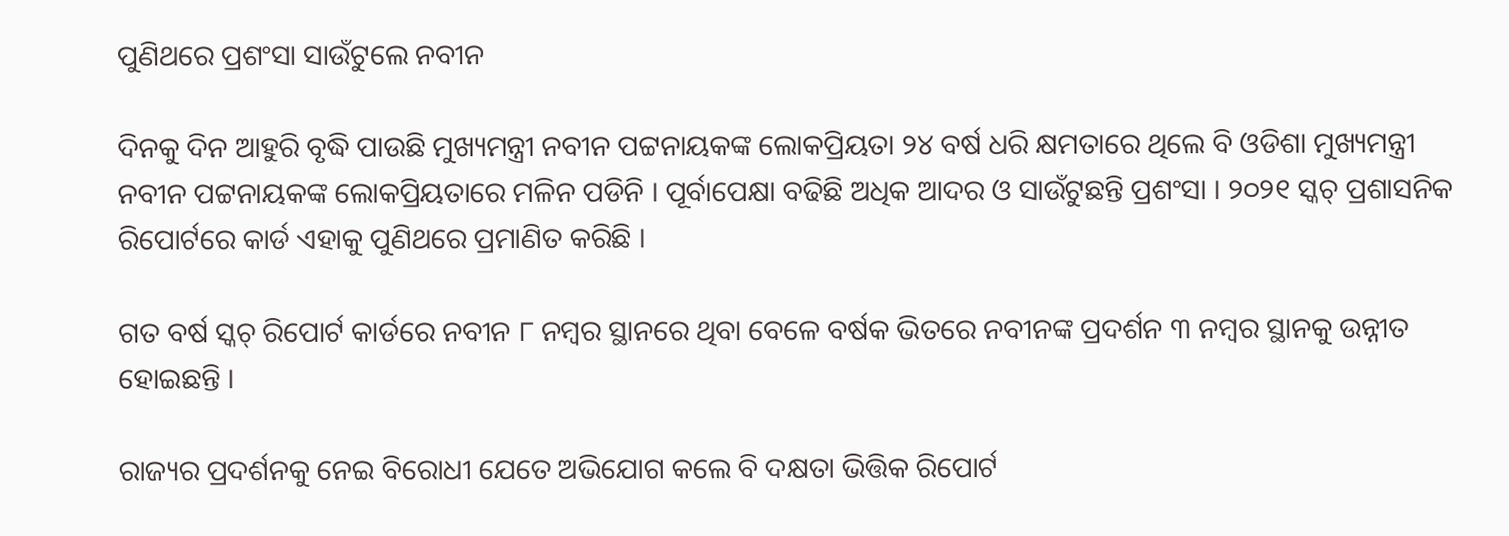ପୁଣିଥରେ ପ୍ରଶଂସା ସାଉଁଟୁଲେ ନବୀନ

ଦିନକୁ ଦିନ ଆହୁରି ବୃଦ୍ଧି ପାଉଛି ମୁଖ୍ୟମନ୍ତ୍ରୀ ନବୀନ ପଟ୍ଟନାୟକଙ୍କ ଲୋକପ୍ରିୟତା ୨୪ ବର୍ଷ ଧରି କ୍ଷମତାରେ ଥିଲେ ବି ଓଡିଶା ମୁଖ୍ୟମନ୍ତ୍ରୀ ନବୀନ ପଟ୍ଟନାୟକଙ୍କ ଲୋକପ୍ରିୟତାରେ ମଳିନ ପଡିନି । ପୂର୍ବାପେକ୍ଷା ବଢିଛି ଅଧିକ ଆଦର ଓ ସାଉଁଟୁଛନ୍ତି ପ୍ରଶଂସା । ୨୦୨୧ ସ୍କଚ୍ ପ୍ରଶାସନିକ ରିପୋର୍ଟରେ କାର୍ଡ ଏହାକୁ ପୁଣିଥରେ ପ୍ରମାଣିତ କରିଛି ।

ଗତ ବର୍ଷ ସ୍କଚ୍ ରିପୋର୍ଟ କାର୍ଡରେ ନବୀନ ୮ ନମ୍ବର ସ୍ଥାନରେ ଥିବା ବେଳେ ବର୍ଷକ ଭିତରେ ନବୀନଙ୍କ ପ୍ରଦର୍ଶନ ୩ ନମ୍ବର ସ୍ଥାନକୁ ଉନ୍ନୀତ ହୋଇଛନ୍ତି ।

ରାଜ୍ୟର ପ୍ରଦର୍ଶନକୁ ନେଇ ବିରୋଧୀ ଯେତେ ଅଭିଯୋଗ କଲେ ବି ଦକ୍ଷତା ଭିତ୍ତିକ ରିପୋର୍ଟ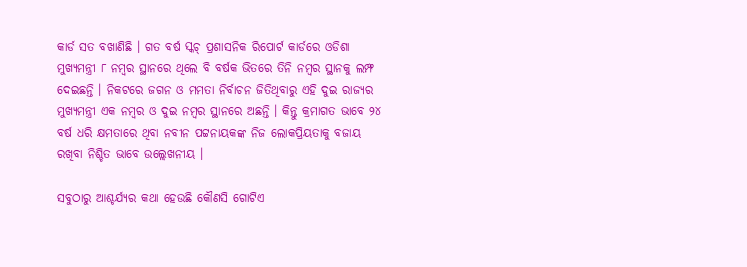କାର୍ଡ ସତ ବଖାଣିଛି । ଗତ ବର୍ଷ ସ୍କଚ୍ ପ୍ରଶାସନିକ ରିପୋର୍ଟ କାର୍ଡରେ ଓଡିଶା ମୁଖ୍ୟମନ୍ତ୍ରୀ ୮ ନମ୍ବର ସ୍ଥାନରେ ଥିଲେ ବି ବର୍ଷକ ଭିତରେ ତିନି ନମ୍ବର ସ୍ଥାନକୁ ଲମ୍ଫ ଦେଇଛନ୍ତି । ନିକଟରେ ଜଗନ ଓ ମମତା ନିର୍ବାଚନ ଜିତିଥିବାରୁ ଏହି ଦୁଇ ରାଜ୍ୟର ମୁଖ୍ୟମନ୍ତ୍ରୀ ଏକ ନମ୍ବର ଓ ଦୁଇ ନମ୍ବର ସ୍ଥାନରେ ଅଛନ୍ତି । କିନ୍ତୁ କ୍ରମାଗତ ଭାବେ ୨୪ ବର୍ଷ ଧରି କ୍ଷମତାରେ ଥିବା ନବୀନ ପଟ୍ଟନାୟକଙ୍କ ନିଜ ଲୋକପ୍ରିୟତାକୁ ବଜାୟ ରଖିବା ନିଶ୍ଚିତ ଭାବେ ଉଲ୍ଲେଖନୀୟ ।

ସବୁଠାରୁ ଆଶ୍ଚର୍ଯ୍ଯର କଥା ହେଉଛି କୌଣସି ଗୋଟିଏ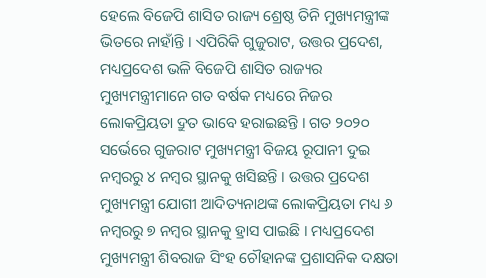ହେଲେ ବିଜେପି ଶାସିତ ରାଜ୍ୟ ଶ୍ରେଷ୍ଠ ତିନି ମୁଖ୍ୟମନ୍ତ୍ରୀଙ୍କ ଭିତରେ ନାହାଁନ୍ତି । ଏପିରିକି ଗୁଜୁରାଟ, ଉତ୍ତର ପ୍ରଦେଶ, ମଧ୍ୟପ୍ରଦେଶ ଭଳି ବିଜେପି ଶାସିତ ରାଜ୍ୟର ମୁଖ୍ୟମନ୍ତ୍ରୀମାନେ ଗତ ବର୍ଷକ ମଧ୍ୟରେ ନିଜର ଲୋକପ୍ରିୟତା ଦ୍ରୁତ ଭାବେ ହରାଇଛନ୍ତି । ଗତ ୨୦୨୦ ସର୍ଭେରେ ଗୁଜରାଟ ମୁଖ୍ୟମନ୍ତ୍ରୀ ବିଜୟ ରୂପାନୀ ଦୁଇ ନମ୍ବରରୁ ୪ ନମ୍ବର ସ୍ଥାନକୁ ଖସିଛନ୍ତି । ଉତ୍ତର ପ୍ରଦେଶ ମୁଖ୍ୟମନ୍ତ୍ରୀ ଯୋଗୀ ଆଦିତ୍ୟନାଥଙ୍କ ଲୋକପ୍ରିୟତା ମଧ୍ୟ ୬ ନମ୍ବରରୁ ୭ ନମ୍ବର ସ୍ଥାନକୁ ହ୍ରାସ ପାଇଛି । ମଧ୍ୟପ୍ରଦେଶ ମୁଖ୍ୟମନ୍ତ୍ରୀ ଶିବରାଜ ସିଂହ ଚୌହାନଙ୍କ ପ୍ରଶାସନିକ ଦକ୍ଷତା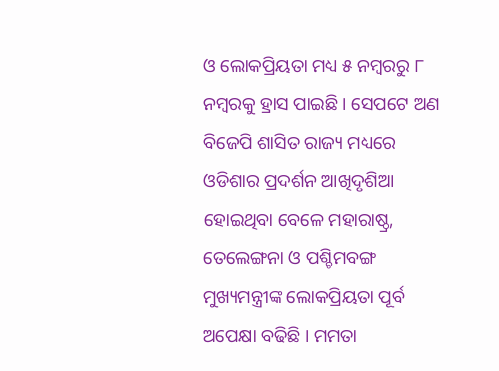ଓ ଲୋକପ୍ରିୟତା ମଧ୍ୟ ୫ ନମ୍ବରରୁ ୮ ନମ୍ବରକୁ ହ୍ରାସ ପାଇଛି । ସେପଟେ ଅଣ ବିଜେପି ଶାସିତ ରାଜ୍ୟ ମଧ୍ୟରେ ଓଡିଶାର ପ୍ରଦର୍ଶନ ଆଖିଦୃଶିଆ ହୋଇଥିବା ବେଳେ ମହାରାଷ୍ଠ୍ର, ତେଲେଙ୍ଗନା ଓ ପଶ୍ଚିମବଙ୍ଗ ମୁଖ୍ୟମନ୍ତ୍ରୀଙ୍କ ଲୋକପ୍ରିୟତା ପୂର୍ବ ଅପେକ୍ଷା ବଢିଛି । ମମତା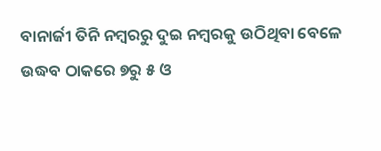ବାନାର୍ଜୀ ତିନି ନମ୍ବରରୁ ଦୁଇ ନମ୍ବରକୁ ଉଠିଥିବା ବେଳେ ଉଦ୍ଧବ ଠାକରେ ୭ରୁ ୫ ଓ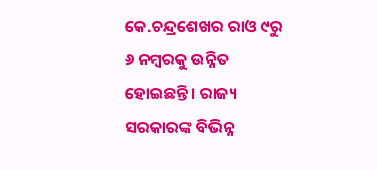କେ.ଚନ୍ଦ୍ରଶେଖର ରାଓ ୯ରୁ ୬ ନମ୍ବରକୁ ଉନ୍ନିତ ହୋଇଛନ୍ତି । ରାଜ୍ୟ ସରକାରଙ୍କ ବିଭିନ୍ନ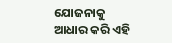ଯୋଜନାକୁ ଆଧାର କରି ଏହି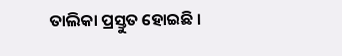ତାଲିକା ପ୍ରସ୍ତୁତ ହୋଇଛି ।